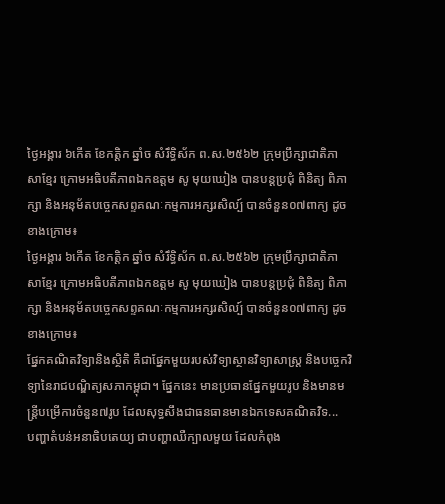ថ្ងៃអង្គារ ៦កើត ខែកត្តិក ឆ្នាំច សំរឹទ្ធិស័ក ព.ស.២៥៦២ ក្រុមប្រឹក្សាជាតិភាសាខ្មែរ ក្រោមអធិបតីភាពឯកឧត្តម សូ មុយឃៀង បានបន្តប្រជុំ ពិនិត្យ ពិភាក្សា និងអនុម័តបច្ចេកសព្ទគណៈកម្មការអក្សរសិល្ប៍ បានចំនួន០៧ពាក្យ ដូចខាងក្រោម៖
ថ្ងៃអង្គារ ៦កើត ខែកត្តិក ឆ្នាំច សំរឹទ្ធិស័ក ព.ស.២៥៦២ ក្រុមប្រឹក្សាជាតិភាសាខ្មែរ ក្រោមអធិបតីភាពឯកឧត្តម សូ មុយឃៀង បានបន្តប្រជុំ ពិនិត្យ ពិភាក្សា និងអនុម័តបច្ចេកសព្ទគណៈកម្មការអក្សរសិល្ប៍ បានចំនួន០៧ពាក្យ ដូចខាងក្រោម៖
ផ្នែកគណិតវិទ្យានិងស្ថិតិ គឺជាផ្នែកមួយរបស់វិទ្យាស្ថានវិទ្យាសាស្រ្ត និងបច្ចេកវិទ្យានៃរាជបណ្ឌិត្យសភាកម្ពុជា។ ផ្នែកនេះ មានប្រធានផ្នែកមួយរូប និងមានមន្រ្តីបម្រើការចំនួន៧រូប ដែលសុទ្ធសឹងជាធនធានមានឯកទេសគណិតវិទ...
បញ្ហាតំបន់អនាធិបតេយ្យ ជាបញ្ហាឈឺក្បាលមួយ ដែលកំពុង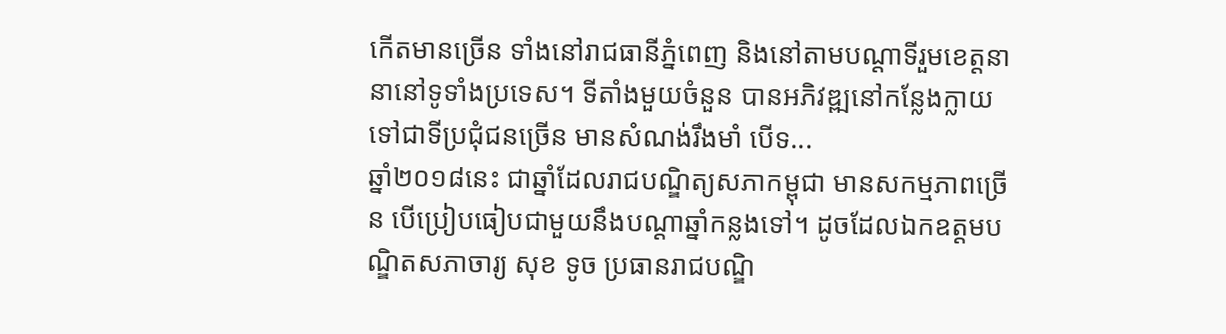កើតមានច្រើន ទាំងនៅរាជធានីភ្នំពេញ និងនៅតាមបណ្តាទីរួមខេត្តនានានៅទូទាំងប្រទេស។ ទីតាំងមួយចំនួន បានអភិវឌ្ឍនៅកន្លែងក្លាយទៅជាទីប្រជុំជនច្រើន មានសំណង់រឹងមាំ បើទ...
ឆ្នាំ២០១៨នេះ ជាឆ្នាំដែលរាជបណ្ឌិត្យសភាកម្ពុជា មានសកម្មភាពច្រើន បើប្រៀបធៀបជាមួយនឹងបណ្តាឆ្នាំកន្លងទៅ។ ដូចដែលឯកឧត្តមបណ្ឌិតសភាចារ្យ សុខ ទូច ប្រធានរាជបណ្ឌិ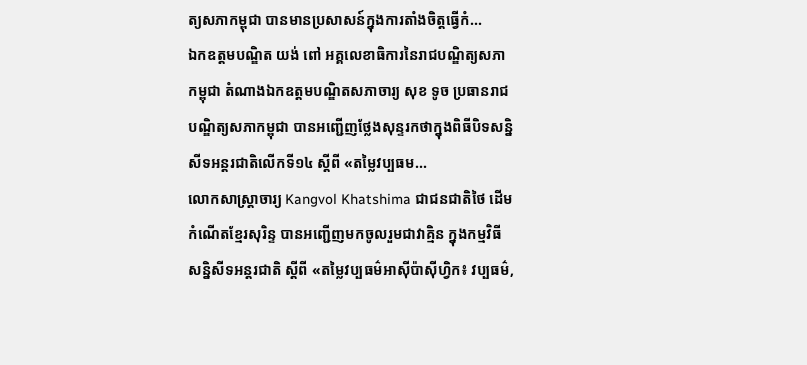ត្យសភាកម្ពុជា បានមានប្រសាសន៍ក្នុងការតាំងចិត្តធ្វើកំ...
ឯកឧត្ដមបណ្ឌិត យង់ ពៅ អគ្គលេខាធិការនៃរាជបណ្ឌិត្យសភាកម្ពុជា តំណាងឯកឧត្ដមបណ្ឌិតសភាចារ្យ សុខ ទូច ប្រធានរាជបណ្ឌិត្យសភាកម្ពុជា បានអញ្ជើញថ្លែងសុន្ទរកថាក្នុងពិធីបិទសន្និសីទអន្តរជាតិលើកទី១៤ ស្តីពី «តម្លៃវប្បធម...
លោកសាស្ត្រាចារ្យ Kangvol Khatshima ជាជនជាតិថៃ ដើមកំណើតខ្មែរសុរិន្ទ បានអញ្ជើញមកចូលរួមជាវាគ្មិន ក្នុងកម្មវិធីសន្និសីទអន្តរជាតិ ស្តីពី «តម្លៃវប្បធម៌អាស៊ីប៉ាស៊ីហ្វិក៖ វប្បធម៌,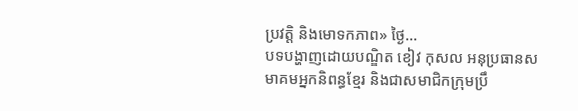ប្រវត្តិ និងមោទកភាព» ថ្ងៃ...
បទបង្ហាញដោយបណ្ឌិត ខៀវ កុសល អនុប្រធានសមាគមអ្នកនិពន្ធខ្មែរ និងជាសមាជិកក្រុមប្រឹ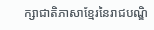ក្សាជាតិភាសាខ្មែរនៃរាជបណ្ឌិ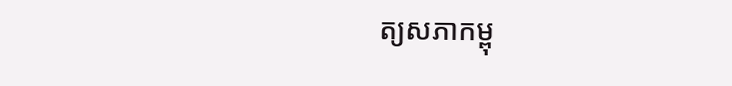ត្យសភាកម្ពុ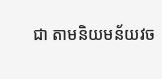ជា តាមនិយមន័យវច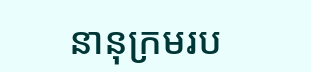នានុក្រមរប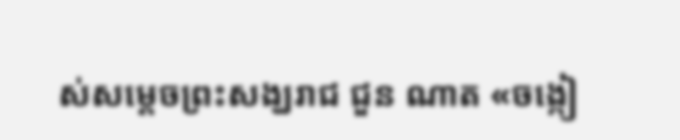ស់សម្តេចព្រះសង្ឃរាជ ជួន ណាត «ចង្កៀ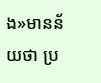ង»មានន័យថា ប្រ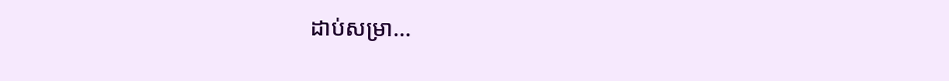ដាប់សម្រា...